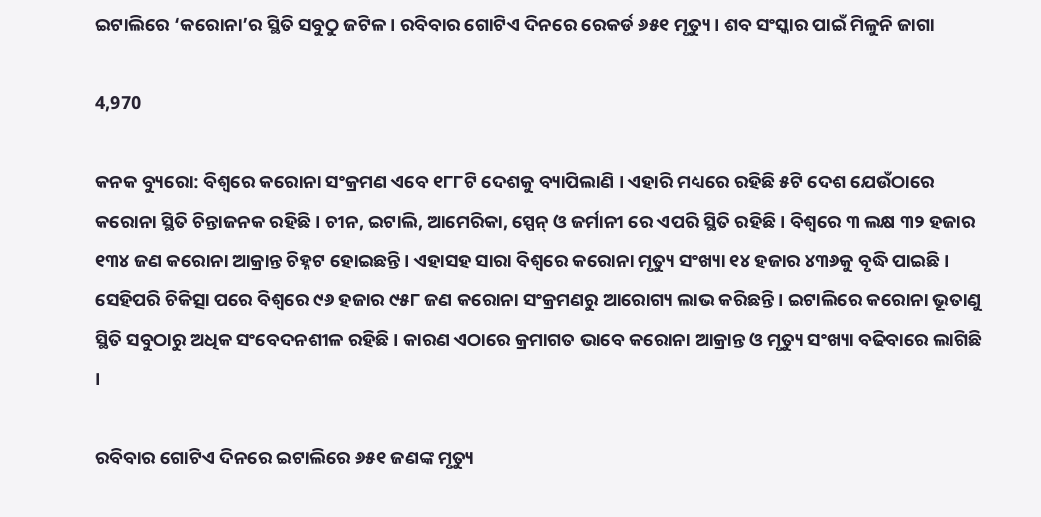ଇଟାଲିରେ ‘କରୋନା’ର ସ୍ଥିତି ସବୁଠୁ ଜଟିଳ । ରବିବାର ଗୋଟିଏ ଦିନରେ ରେକର୍ଡ ୬୫୧ ମୃତ୍ୟୁ । ଶବ ସଂସ୍କାର ପାଇଁ ମିଳୁନି ଜାଗା

4,970

କନକ ବ୍ୟୁରୋ: ବିଶ୍ୱରେ କରୋନା ସଂକ୍ରମଣ ଏବେ ୧୮୮ଟି ଦେଶକୁ ବ୍ୟାପିଲାଣି । ଏହାରି ମଧ୍ୟରେ ରହିଛି ୫ଟି ଦେଶ ଯେଉଁଠାରେ କରୋନା ସ୍ଥିତି ଚିନ୍ତାଜନକ ରହିଛି । ଚୀନ, ଇଟାଲି, ଆମେରିକା, ସ୍ପେନ୍ ଓ ଜର୍ମାନୀ ରେ ଏପରି ସ୍ଥିତି ରହିଛି । ବିଶ୍ୱରେ ୩ ଲକ୍ଷ ୩୨ ହଜାର ୧୩୪ ଜଣ କରୋନା ଆକ୍ରାନ୍ତ ଚିହ୍ନଟ ହୋଇଛନ୍ତି । ଏହାସହ ସାରା ବିଶ୍ୱରେ କରୋନା ମୃତ୍ୟୁ ସଂଖ୍ୟା ୧୪ ହଜାର ୪୩୬କୁ ବୃଦ୍ଧି ପାଇଛି । ସେହିପରି ଚିକିତ୍ସା ପରେ ବିଶ୍ୱରେ ୯୬ ହଜାର ୯୫୮ ଜଣ କରୋନା ସଂକ୍ରମଣରୁ ଆରୋଗ୍ୟ ଲାଭ କରିଛନ୍ତି । ଇଟାଲିରେ କରୋନା ଭୂତାଣୁ ସ୍ଥିତି ସବୁଠାରୁ ଅଧିକ ସଂବେଦନଶୀଳ ରହିଛି । କାରଣ ଏଠାରେ କ୍ରମାଗତ ଭାବେ କରୋନା ଆକ୍ରାନ୍ତ ଓ ମୃତ୍ୟୁ ସଂଖ୍ୟା ବଢିବାରେ ଲାଗିଛି ।

ରବିବାର ଗୋଟିଏ ଦିନରେ ଇଟାଲିରେ ୬୫୧ ଜଣଙ୍କ ମୃତ୍ୟୁ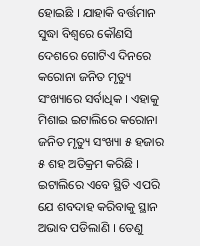ହୋଇଛି । ଯାହାକି ବର୍ତ୍ତମାନ ସୁଦ୍ଧା ବିଶ୍ୱରେ କୌଣସି ଦେଶରେ ଗୋଟିଏ ଦିନରେ କରୋନା ଜନିତ ମୃତ୍ୟୁ ସଂଖ୍ୟାରେ ସର୍ବାଧିକ । ଏହାକୁ ମିଶାଇ ଇଟାଲିରେ କରୋନା ଜନିତ ମୃତ୍ୟୁ ସଂଖ୍ୟା ୫ ହଜାର ୫ ଶହ ଅତିକ୍ରମ କରିଛି । ଇଟାଲିରେ ଏବେ ସ୍ଥିତି ଏପରି ଯେ ଶବଦାହ କରିବାକୁ ସ୍ଥାନ ଅଭାବ ପଡିଲାଣି । ତେଣୁ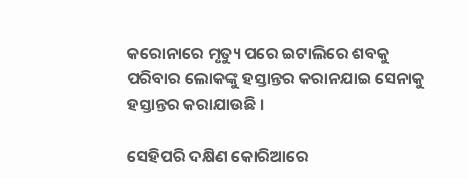କରୋନାରେ ମୃତ୍ୟୁ ପରେ ଇଟାଲିରେ ଶବକୁ ପରିବାର ଲୋକଙ୍କୁ ହସ୍ତାନ୍ତର କରାନଯାଇ ସେନାକୁ ହସ୍ତାନ୍ତର କରାଯାଉଛି ।

ସେହିପରି ଦକ୍ଷିଣ କୋରିଆରେ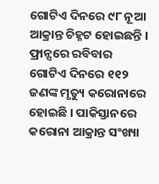ଗୋଟିଏ ଦିନରେ ୯୮ ନୂଆ ଆକ୍ରାନ୍ତ ଚିହ୍ନଟ ହୋଇଛନ୍ତି । ଫ୍ରାନ୍ସରେ ରବିବାର ଗୋଟିଏ ଦିନରେ ୧୧୨ ଜଣଙ୍କ ମୃତ୍ୟୁ କରୋନାରେ ହୋଇଛି । ପାକିସ୍ତାନରେ କରୋନା ଆକ୍ରାନ୍ତ ସଂଖ୍ୟା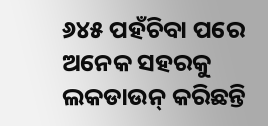୬୪୫ ପହଁଚିବା ପରେ ଅନେକ ସହରକୁ ଲକଡାଉନ୍ କରିଛନ୍ତି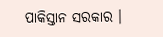ପାକିସ୍ତାନ ସରକାର ।